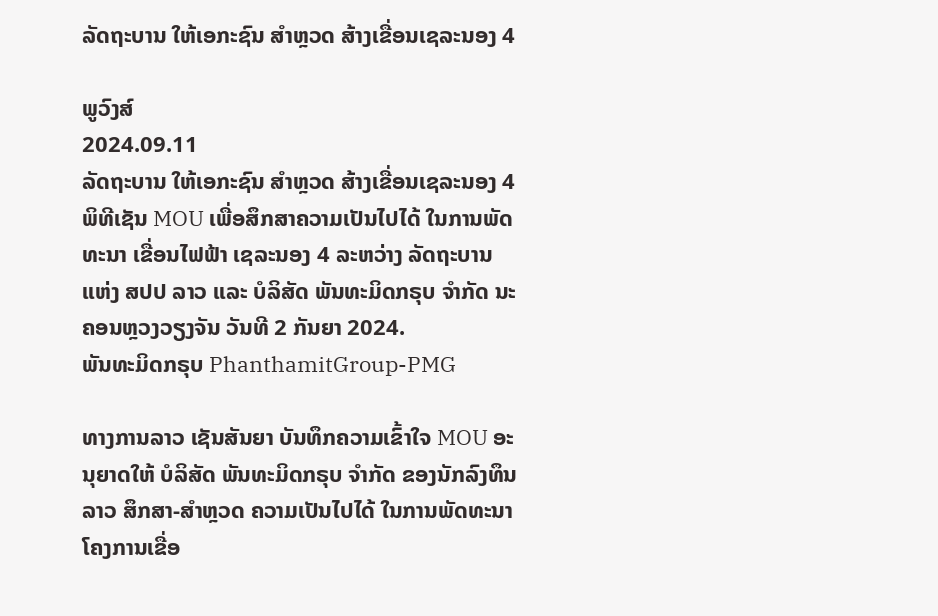ລັດຖະບານ ໃຫ້ເອກະຊົນ ສຳຫຼວດ ສ້າງເຂື່ອນເຊລະນອງ 4

ພູວົງສ໌
2024.09.11
ລັດຖະບານ ໃຫ້ເອກະຊົນ ສຳຫຼວດ ສ້າງເຂື່ອນເຊລະນອງ 4 ພິທີເຊັນ MOU ເພື່ອສຶກສາຄວາມເປັນໄປໄດ້ ໃນການພັດທະນາ ເຂື່ອນໄຟຟ້າ ເຊລະນອງ 4 ລະຫວ່າງ ລັດຖະບານ ແຫ່ງ ສປປ ລາວ ແລະ ບໍລິສັດ ພັນທະມິດກຣຸບ ຈຳກັດ ນະຄອນຫຼວງວຽງຈັນ ວັນທີ 2 ກັນຍາ 2024.
ພັນທະມິດກຣຸບ PhanthamitGroup-PMG

ທາງການລາວ ເຊັນສັນຍາ ບັນທຶກຄວາມເຂົ້າໃຈ MOU ອະນຸຍາດໃຫ້ ບໍລິສັດ ພັນທະມິດກຣຸບ ຈຳກັດ ຂອງນັກລົງທຶນລາວ ສຶກສາ-ສຳຫຼວດ ຄວາມເປັນໄປໄດ້ ໃນການພັດທະນາ ໂຄງການເຂື່ອ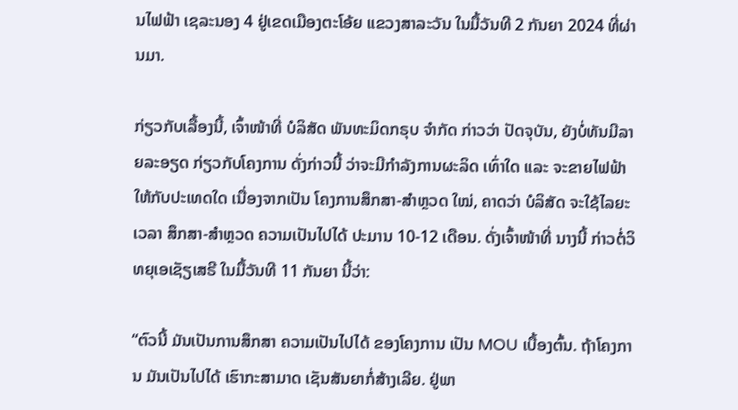ນໄຟຟ້າ ເຊລະນອງ 4 ຢູ່ເຂດເມືອງຕະໂອ້ຍ ແຂວງສາລະວັນ ໃນມື້ວັນທີ 2 ກັນຍາ 2024 ທີ່ຜ່ານມາ.

ກ່ຽວກັບເລື້ອງນີ້, ເຈົ້າໜ້າທີ່ ບໍລິສັດ ພັນທະມິດກຣຸບ ຈຳກັດ ກ່າວວ່າ ປັດຈຸບັນ, ຍັງບໍ່ທັນມີລາຍລະອຽດ ກ່ຽວກັບໂຄງການ ດັ່ງກ່າວນີ້ ວ່າຈະມີກຳລັງການຜະລິດ ເທົ່າໃດ ແລະ ຈະຂາຍໄຟຟ້າ ໃຫ້ກັບປະເທດໃດ ເນື່ອງຈາກເປັນ ໂຄງການສຶກສາ-ສຳຫຼວດ ໃໝ່, ຄາດວ່າ ບໍລິສັດ ຈະໃຊ້ໄລຍະເວລາ ສຶກສາ-ສຳຫຼວດ ຄວາມເປັນໄປໄດ້ ປະມານ 10-12 ເດືອນ. ດັ່ງເຈົ້າໜ້າທີ່ ນາງນີ້ ກ່າວຕໍ່ວິທຍຸເອເຊັຽເສຣີ ໃນມື້ວັນທີ 11 ກັນຍາ ນີ້ວ່າ:

“ຕົວນີ້ ມັນເປັນການສຶກສາ ຄວາມເປັນໄປໄດ້ ຂອງໂຄງການ ເປັນ MOU ເບື້ອງຕົ້ນ. ຖ້າໂຄງການ ມັນເປັນໄປໄດ້ ເຮົາກະສາມາດ ເຊັນສັນຍາກໍ່ສ້າງເລີຍ. ຢູ່ພາ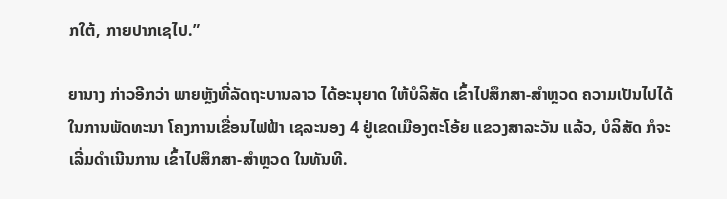ກໃຕ້, ກາຍປາກເຊໄປ.”

ຍານາງ ກ່າວອີກວ່າ ພາຍຫຼັງທີ່ລັດຖະບານລາວ ໄດ້ອະນຸຍາດ ໃຫ້ບໍລິສັດ ເຂົ້າໄປສຶກສາ-ສຳຫຼວດ ຄວາມເປັນໄປໄດ້ ໃນການພັດທະນາ ໂຄງການເຂື່ອນໄຟຟ້າ ເຊລະນອງ 4 ຢູ່ເຂດເມືອງຕະໂອ້ຍ ແຂວງສາລະວັນ ແລ້ວ, ບໍລິສັດ ກໍຈະເລີ່ມດຳເນີນການ ເຂົ້າໄປສຶກສາ-ສຳຫຼວດ ໃນທັນທີ.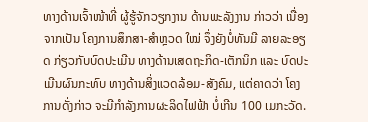ທາງດ້ານເຈົ້າໜ້າທີ່ ຜູ້ຮູ້ຈັກວຽກງານ ດ້ານພະລັງງານ ກ່າວວ່າ ເນື່ອງຈາກເປັນ ໂຄງການສຶກສາ-ສຳຫຼວດ ໃໝ່ ຈຶ່ງຍັງບໍ່ທັນມີ ລາຍລະອຽດ ກ່ຽວກັບບົດປະເມີນ ທາງດ້ານເສດຖະກິດ-ເຕັກນິກ ແລະ ບົດປະເມີນຜົນກະທົບ ທາງດ້ານສິ່ງແວດລ້ອມ-ສັງຄົມ, ແຕ່ຄາດວ່າ ໂຄງການດັ່ງກ່າວ ຈະມີກຳລັງການຜະລິດໄຟຟ້າ ບໍ່ເກີນ 100 ເມກະວັດ.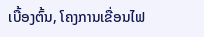ເບື້ອງຕົ້ນ, ໂຄງການເຂື່ອນໄຟ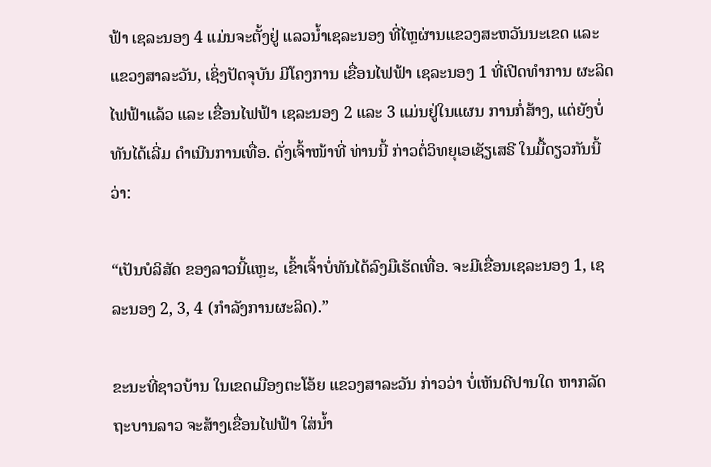ຟ້າ ເຊລະນອງ 4 ແມ່ນຈະຕັ້ງຢູ່ ແລວນ້ຳເຊລະນອງ ທີ່ໄຫຼຜ່ານແຂວງສະຫວັນນະເຂດ ແລະ ແຂວງສາລະວັນ, ເຊິ່ງປັດຈຸບັນ ມີໂຄງການ ເຂື່ອນໄຟຟ້າ ເຊລະນອງ 1 ທີ່ເປີດທຳການ ຜະລິດໄຟຟ້າແລ້ວ ແລະ ເຂື່ອນໄຟຟ້າ ເຊລະນອງ 2 ແລະ 3 ແມ່ນຢູ່ໃນແຜນ ການກໍ່ສ້າງ, ແຕ່ຍັງບໍ່ທັນໄດ້ເລີ່ມ ດຳເນີນການເທື່ອ. ດັ່ງເຈົ້າໜ້າທີ່ ທ່ານນີ້ ກ່າວຕໍ່ວິທຍຸເອເຊັຽເສຣີ ໃນມື້ດຽວກັນນີ້ວ່າ:

“ເປັນບໍລິສັດ ຂອງລາວນີ້ແຫຼະ, ເຂົ້າເຈົ້າບໍ່ທັນໄດ້ລົງມືເຮັດເທື່ອ. ຈະມີເຂື່ອນເຊລະນອງ 1, ເຊລະນອງ 2, 3, 4 (ກຳລັງການຜະລິດ).”

ຂະນະທີ່ຊາວບ້ານ ໃນເຂດເມືອງຕະໂອ້ຍ ແຂວງສາລະວັນ ກ່າວວ່າ ບໍ່ເຫັນດີປານໃດ ຫາກລັດຖະບານລາວ ຈະສ້າງເຂື່ອນໄຟຟ້າ ໃສ່ນ້ຳ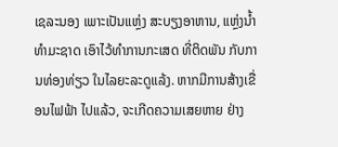ເຊລະນອງ ເພາະເປັນແຫຼ່ງ ສະບຽງອາຫານ, ແຫຼ່ງນ້ຳທຳມະຊາດ ເອົາໄວ້ທຳການກະເສດ ທີ່ຕິດພັນ ກັບການທ່ອງທ່ຽວ ໃນໄລຍະລະດູແລ້ງ. ຫາກມີການສ້າງເຂື່ອນໄຟຟ້າ ໄປແລ້ວ, ຈະເກີດຄວາມເສຍຫາຍ ຢ່າງ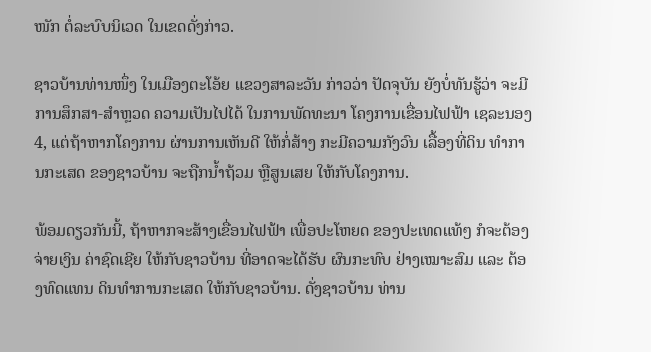ໜັກ ຕໍ່ລະບົບນິເວດ ໃນເຂດດັ່ງກ່າວ.

ຊາວບ້ານທ່ານໜຶ່ງ ໃນເມືອງຕະໂອ້ຍ ແຂວງສາລະວັນ ກ່າວວ່າ ປັດຈຸບັນ ຍັງບໍ່ທັນຮູ້ວ່າ ຈະມີການສຶກສາ-ສຳຫຼວດ ຄວາມເປັນໄປໄດ້ ໃນການພັດທະນາ ໂຄງການເຂື່ອນໄຟຟ້າ ເຊລະນອງ 4, ແຕ່ຖ້າຫາກໂຄງການ ຜ່ານການເຫັນດີ ໃຫ້ກໍ່ສ້າງ ກະມີຄວາມກັງວົນ ເລື້ອງທີ່ດິນ ທຳການກະເສດ ຂອງຊາວບ້ານ ຈະຖືກນ້ຳຖ້ວມ ຫຼືສູນເສຍ ໃຫ້ກັບໂຄງການ.

ພ້ອມດຽວກັນນີ້, ຖ້າຫາກຈະສ້າງເຂື່ອນໄຟຟ້າ ເພື່ອປະໂຫຍດ ຂອງປະເທດແທ້ໆ ກໍຈະຕ້ອງຈ່າຍເງິນ ຄ່າຊົດເຊີຍ ໃຫ້ກັບຊາວບ້ານ ທີ່ອາດຈະໄດ້ຮັບ ຜົນກະທົບ ຢ່າງເໝາະສົມ ແລະ ຕ້ອງທົດແທນ ດິນທຳການກະເສດ ໃຫ້ກັບຊາວບ້ານ. ດັ່ງຊາວບ້ານ ທ່ານ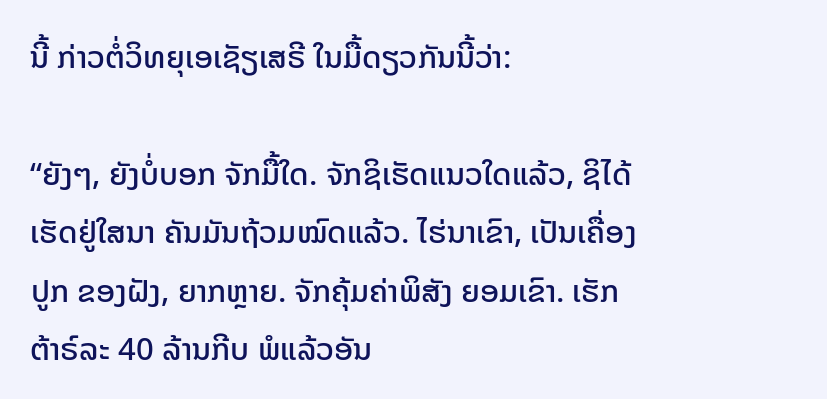ນີ້ ກ່າວຕໍ່ວິທຍຸເອເຊັຽເສຣີ ໃນມື້ດຽວກັນນີ້ວ່າ:

“ຍັງໆ, ຍັງບໍ່ບອກ ຈັກມື້ໃດ. ຈັກຊິເຮັດແນວໃດແລ້ວ, ຊິໄດ້ເຮັດຢູ່ໃສນາ ຄັນມັນຖ້ວມໝົດແລ້ວ. ໄຮ່ນາເຂົາ, ເປັນເຄື່ອງປູກ ຂອງຝັງ, ຍາກຫຼາຍ. ຈັກຄຸ້ມຄ່າພິສັງ ຍອມເຂົາ. ເຮັກຕ້າຣ໌ລະ 40 ລ້ານກີບ ພໍແລ້ວອັນ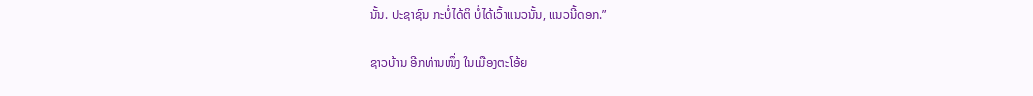ນັ້ນ. ປະຊາຊົນ ກະບໍ່ໄດ້ຕິ ບໍ່ໄດ້ເວົ້າແນວນັ້ນ, ແນວນີ້ດອກ.”

ຊາວບ້ານ ອີກທ່ານໜຶ່ງ ໃນເມືອງຕະໂອ້ຍ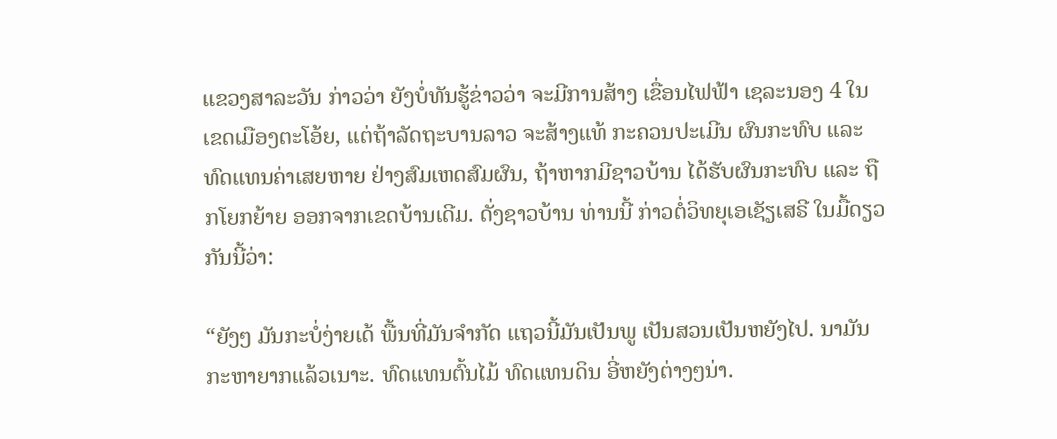ແຂວງສາລະວັນ ກ່າວວ່າ ຍັງບໍ່ທັນຮູ້ຂ່າວວ່າ ຈະມີການສ້າງ ເຂື່ອນໄຟຟ້າ ເຊລະນອງ 4 ໃນເຂດເມືອງຕະໂອ້ຍ, ແຕ່ຖ້າລັດຖະບານລາວ ຈະສ້າງແທ້ ກະຄວນປະເມີນ ຜົນກະທົບ ແລະ ທົດແທນຄ່າເສຍຫາຍ ຢ່າງສົມເຫດສົມຜົນ, ຖ້າຫາກມີຊາວບ້ານ ໄດ້ຮັບຜົນກະທົບ ແລະ ຖືກໂຍກຍ້າຍ ອອກຈາກເຂດບ້ານເດີມ. ດັ່ງຊາວບ້ານ ທ່ານນີ້ ກ່າວຕໍ່ວິທຍຸເອເຊັຽເສຣີ ໃນມື້ດຽວກັນນີ້ວ່າ:

“ຍັງໆ ມັນກະບໍ່ງ່າຍເດ້ ພື້ນທີ່ມັນຈຳກັດ ແຖວນີ້ມັນເປັນພູ ເປັນສວນເປັນຫຍັງໄປ. ນາມັນກະຫາຍາກແລ້ວເນາະ. ທົດແທນຕົ້ນໄມ້ ທົດແທນດິນ ອີ່ຫຍັງຕ່າງໆນ່າ.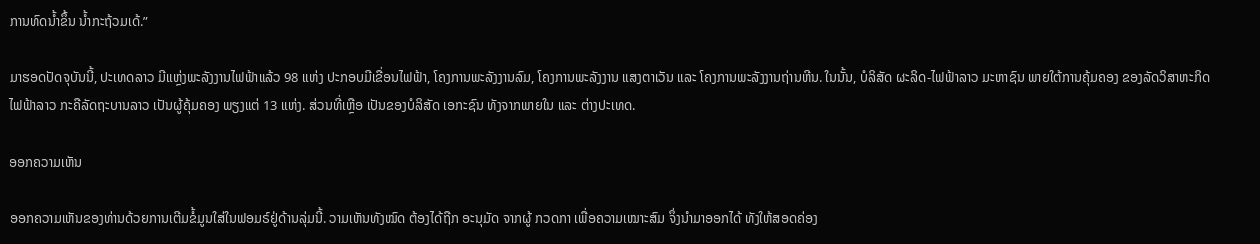ການທົດນ້ຳຂຶ້ນ ນ້ຳກະຖ້ວມເດ້.”

ມາຮອດປັດຈຸບັນນີ້, ປະເທດລາວ ມີແຫຼ່ງພະລັງງານໄຟຟ້າແລ້ວ 98 ແຫ່ງ ປະກອບມີເຂື່ອນໄຟຟ້າ, ໂຄງການພະລັງງານລົມ, ໂຄງການພະລັງງານ ແສງຕາເວັນ ແລະ ໂຄງການພະລັງງານຖ່ານຫີນ. ໃນນັ້ນ, ບໍລິສັດ ຜະລິດ-ໄຟຟ້າລາວ ມະຫາຊົນ ພາຍໃຕ້ການຄຸ້ມຄອງ ຂອງລັດວິສາຫະກິດ ໄຟຟ້າລາວ ກະຄືລັດຖະບານລາວ ເປັນຜູ້ຄຸ້ມຄອງ ພຽງແຕ່ 13 ແຫ່ງ. ສ່ວນທີ່ເຫຼືອ ເປັນຂອງບໍລິສັດ ເອກະຊົນ ທັງຈາກພາຍໃນ ແລະ ຕ່າງປະເທດ.

ອອກຄວາມເຫັນ

ອອກຄວາມເຫັນຂອງທ່ານດ້ວຍການເຕີມຂໍ້ມູນໃສ່ໃນຟອມຣ໌ຢູ່ດ້ານລຸ່ມນີ້. ວາມເຫັນທັງໝົດ ຕ້ອງໄດ້ຖືກ ອະນຸມັດ ຈາກຜູ້ ກວດກາ ເພື່ອຄວາມເໝາະສົມ ຈຶ່ງນໍາມາອອກໄດ້ ທັງໃຫ້ສອດຄ່ອງ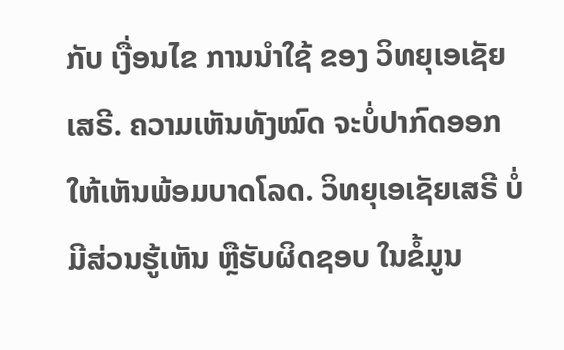ກັບ ເງື່ອນໄຂ ການນຳໃຊ້ ຂອງ ວິທຍຸເອເຊັຍເສຣີ. ຄວາມເຫັນທັງໝົດ ຈະບໍ່ປາກົດອອກ ໃຫ້ເຫັນພ້ອມບາດໂລດ. ວິທຍຸເອເຊັຍເສຣີ ບໍ່ມີສ່ວນຮູ້ເຫັນ ຫຼືຮັບຜິດຊອບ ໃນຂໍ້ມູນ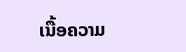ເນື້ອຄວາມ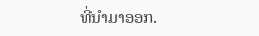ທີ່ນໍາມາອອກ.